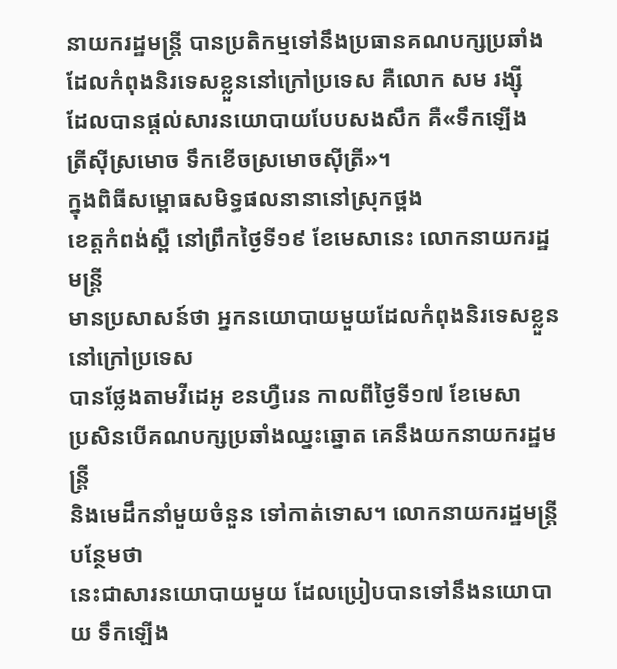នាយករដ្ឋមន្ត្រី បានប្រតិកម្មទៅនឹងប្រធានគណបក្សប្រឆាំង
ដែលកំពុងនិរទេសខ្លួននៅក្រៅប្រទេស គឺលោក សម រង្ស៊ី
ដែលបានផ្តល់សារនយោបាយបែបសងសឹក គឺ«ទឹកឡើង
ត្រីស៊ីស្រមោច ទឹកខើចស្រមោចស៊ីត្រី»។
ក្នុងពិធីសម្ពោធសមិទ្ធផលនានានៅស្រុកថ្ពង
ខេត្តកំពង់ស្ពឺ នៅព្រឹកថ្ងៃទី១៩ ខែមេសានេះ លោកនាយករដ្ឋមន្ត្រី
មានប្រសាសន៍ថា អ្នកនយោបាយមួយដែលកំពុងនិរទេសខ្លួននៅក្រៅប្រទេស
បានថ្លែងតាមវីដេអូ ខនហ្វឺរេន កាលពីថ្ងៃទី១៧ ខែមេសា
ប្រសិនបើគណបក្សប្រឆាំងឈ្នះឆ្នោត គេនឹងយកនាយករដ្ឋមន្ត្រី
និងមេដឹកនាំមួយចំនួន ទៅកាត់ទោស។ លោកនាយករដ្ឋមន្ត្រីបន្ថែមថា
នេះជាសារនយោបាយមួយ ដែលប្រៀបបានទៅនឹងនយោបាយ ទឹកឡើង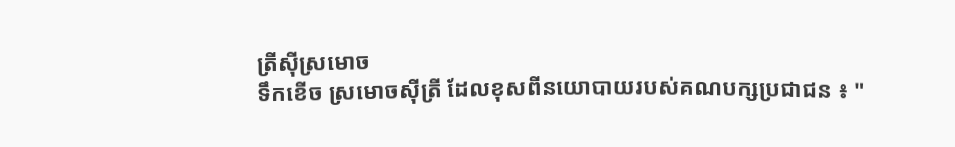ត្រីស៊ីស្រមោច
ទឹកខើច ស្រមោចស៊ីត្រី ដែលខុសពីនយោបាយរបស់គណបក្សប្រជាជន ៖ "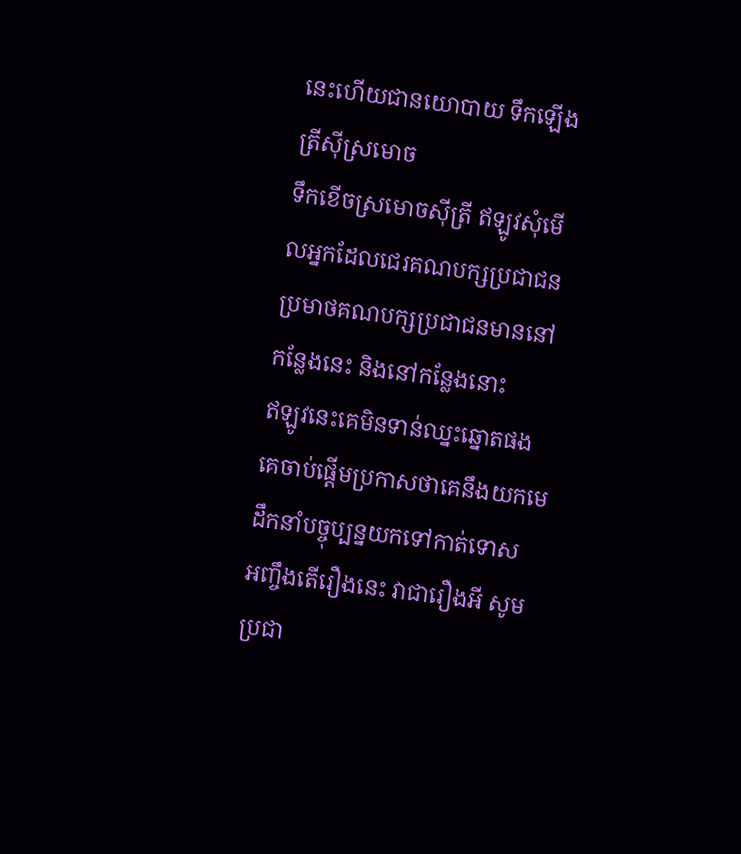នេះហើយជានយោបាយ ទឹកឡើងត្រីស៊ីស្រមោច
ទឹកខើចស្រមោចស៊ីត្រី ឥឡូវសុំមើលអ្នកដែលជេរគណបក្សប្រជាជន
ប្រមាថគណបក្សប្រជាជនមាននៅកន្លែងនេះ និងនៅកន្លែងនោះ
ឥឡូវនេះគេមិនទាន់ឈ្នះឆ្នោតផង
គេចាប់ផ្តើមប្រកាសថាគេនឹងយកមេដឹកនាំបច្ចុប្បន្នយកទៅកាត់ទោស
អញ្ចឹងតើរឿងនេះ វាជារឿងអី សូមប្រជា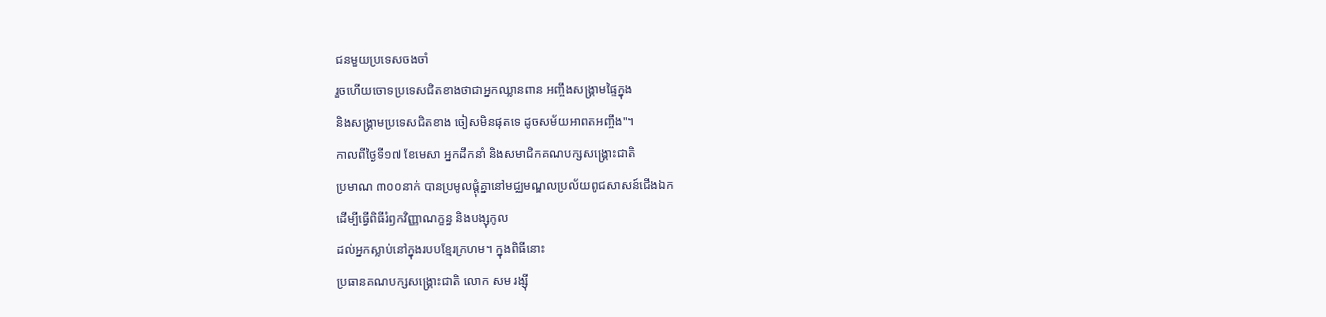ជនមួយប្រទេសចងចាំ
រួចហើយចោទប្រទេសជិតខាងថាជាអ្នកឈ្លានពាន អញ្ចឹងសង្គ្រាមផ្ទៃក្នុង
និងសង្គ្រាមប្រទេសជិតខាង ចៀសមិនផុតទេ ដូចសម័យអាពតអញ្ចឹង"។
កាលពីថ្ងៃទី១៧ ខែមេសា អ្នកដឹកនាំ និងសមាជិកគណបក្សសង្គ្រោះជាតិ
ប្រមាណ ៣០០នាក់ បានប្រមូលផ្ដុំគ្នានៅមជ្ឈមណ្ឌលប្រល័យពូជសាសន៍ជើងឯក
ដើម្បីធ្វើពិធីរំឭកវិញ្ញាណក្ខន្ធ និងបង្សុកូល
ដល់អ្នកស្លាប់នៅក្នុងរបបខ្មែរក្រហម។ ក្នុងពិធីនោះ
ប្រធានគណបក្សសង្គ្រោះជាតិ លោក សម រង្ស៊ី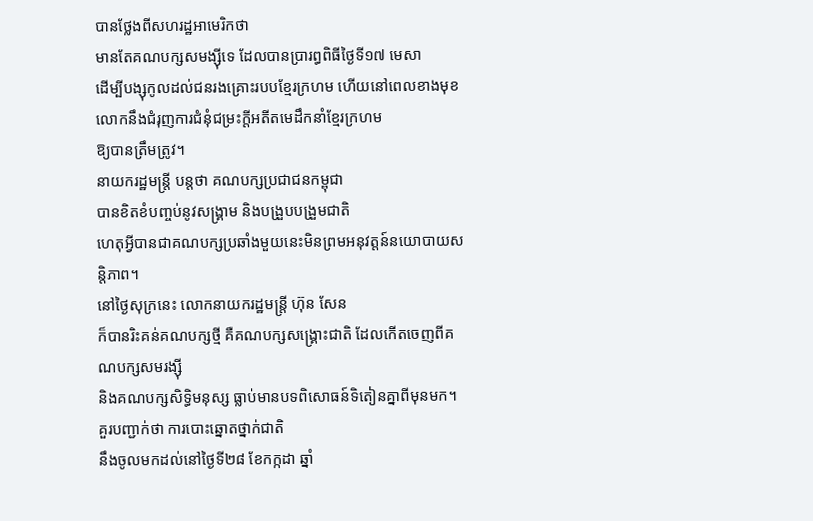បានថ្លែងពីសហរដ្ឋអាមេរិកថា
មានតែគណបក្សសមង្ស៊ីទេ ដែលបានប្រារព្ធពិធីថ្ងៃទី១៧ មេសា
ដើម្បីបង្សុកូលដល់ជនរងគ្រោះរបបខ្មែរក្រហម ហើយនៅពេលខាងមុខ
លោកនឹងជំរុញការជំនុំជម្រះក្ដីអតីតមេដឹកនាំខ្មែរក្រហម
ឱ្យបានត្រឹមត្រូវ។
នាយករដ្ឋមន្ត្រី បន្តថា គណបក្សប្រជាជនកម្ពុជា
បានខិតខំបញ្ចប់នូវសង្គ្រាម និងបង្រួបបង្រួមជាតិ
ហេតុអ្វីបានជាគណបក្សប្រឆាំងមួយនេះមិនព្រមអនុវត្តន៍នយោបាយសន្តិភាព។
នៅថ្ងៃសុក្រនេះ លោកនាយករដ្ឋមន្ត្រី ហ៊ុន សែន
ក៏បានរិះគន់គណបក្សថ្មី គឺគណបក្សសង្គ្រោះជាតិ ដែលកើតចេញពីគណបក្សសមរង្ស៊ី
និងគណបក្សសិទ្ធិមនុស្ស ធ្លាប់មានបទពិសោធន៍ទិតៀនគ្នាពីមុនមក។
គួរបញ្ជាក់ថា ការបោះឆ្នោតថ្នាក់ជាតិ
នឹងចូលមកដល់នៅថ្ងៃទី២៨ ខែកក្កដា ឆ្នាំ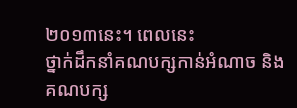២០១៣នេះ។ ពេលនេះ
ថ្នាក់ដឹកនាំគណបក្សកាន់អំណាច និងគណបក្ស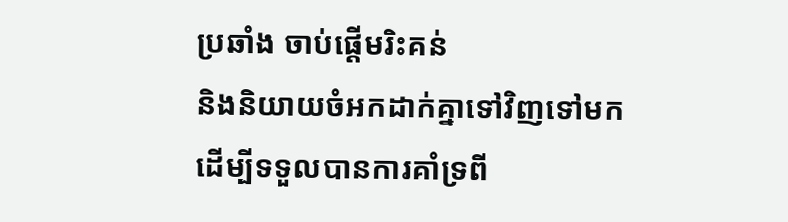ប្រឆាំង ចាប់ផ្តើមរិះគន់
និងនិយាយចំអកដាក់គ្នាទៅវិញទៅមក
ដើម្បីទទួលបានការគាំទ្រពី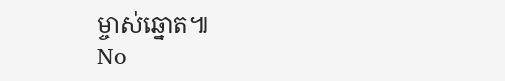ម្ចាស់ឆ្នោត៕
No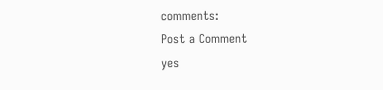comments:
Post a Comment
yes